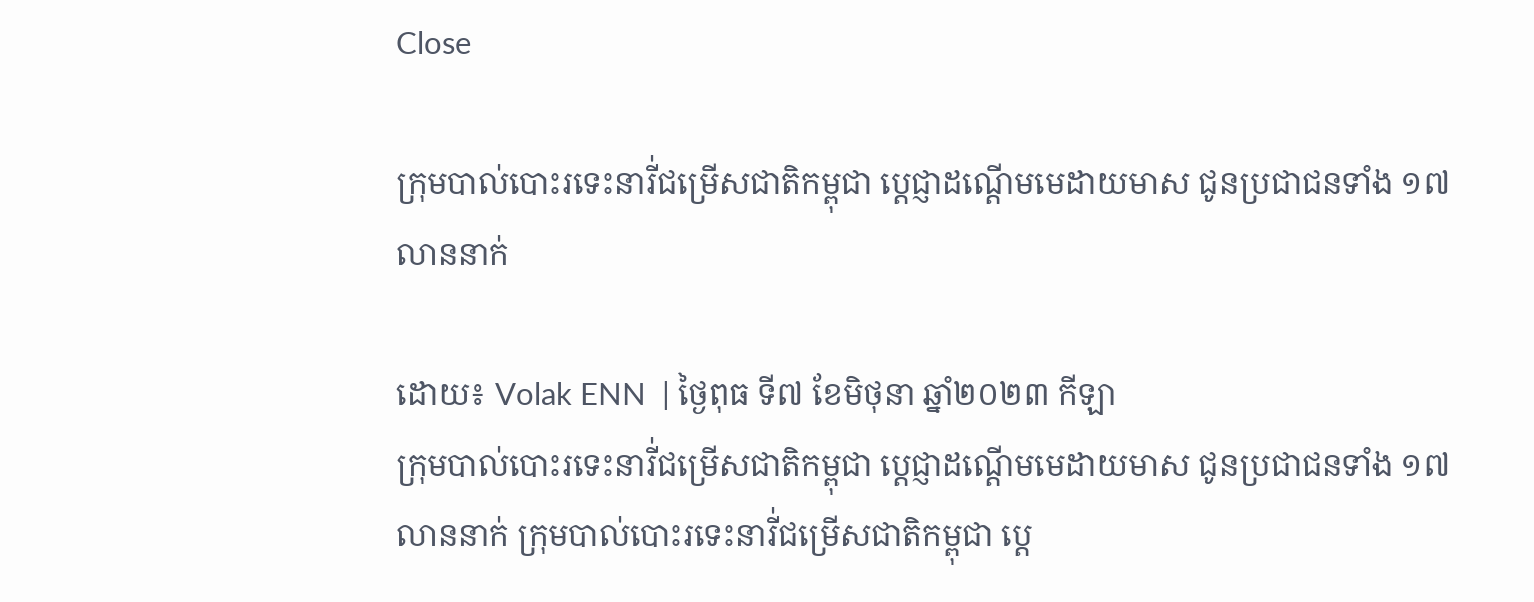Close

ក្រុមបាល់បោះរទេះនារី់ជម្រើសជាតិកម្ពុជា ប្តេជ្ញាដណ្តើមមេដាយមាស ជូនប្រជាជនទាំង ១៧លាននាក់

ដោយ៖ Volak ENN  | ថ្ងៃពុធ ទី៧ ខែមិថុនា ឆ្នាំ២០២៣ កីឡា
ក្រុមបាល់បោះរទេះនារី់ជម្រើសជាតិកម្ពុជា ប្តេជ្ញាដណ្តើមមេដាយមាស ជូនប្រជាជនទាំង ១៧លាននាក់ ក្រុមបាល់បោះរទេះនារី់ជម្រើសជាតិកម្ពុជា ប្តេ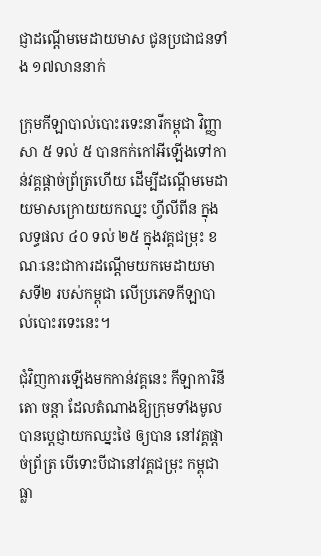ជ្ញាដណ្តើមមេដាយមាស ជូនប្រជាជនទាំង ១៧លាននាក់

ក្រុមកីឡាបាល់បោះរទេះនារីកម្ពុជា វិញ្ញាសា ៥ ទល់ ៥ បានកក់កៅអីឡើងទៅកាន់វគ្គផ្ដាច់ព្រ័ត្រហើយ ដើម្បីដណ្តើមមេដាយមាសក្រោយយកឈ្នះ ហ្វីលីពីន ក្នុងលទ្ធផល ៤០ ទល់ ២៥ ក្នុងវគ្គជម្រុះ ខណៈនេះជាការដណ្ដើមយកមេដាយមាសទី២ របស់កម្ពុជា លើប្រភេទកីឡាបាល់បោះរទេះនេះ។

ជុំវិញការឡើងមកកាន់វគ្គនេះ កីឡាការិនី តោ ចន្តា ដែលតំណាងឱ្យក្រុមទាំងមូល បានប្តេជ្ញាយកឈ្នះថៃ ឲ្យបាន នៅវគ្គផ្តាច់ព្រ័ត្រ បើទោះបីជានៅវគ្គជម្រុះ កម្ពុជា ធ្លា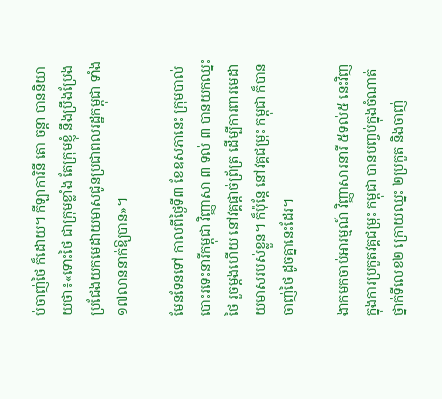ប់ចាញ់ថៃ ក៏ដោយ។ កីឡាការិនី តោ ចន្តា បាននិយាយថា៖«ទោះថៃ ជាក្រុមខ្លាំង តែក្រុមខ្ញុំ នឹងប្រឹងប្រែងប្រជែងយកមេដាយមាសជូនប្រជាពលរដ្ឋកម្ពុជា ទាំង១៧លាននាក់ឱ្យបាន»។

មែនទែនទៅ កាលពីថ្ងៃទី៣ ខែឧសភានេះ ក្រុមបាល់បោះរទេះនារីកម្ពុជា វិញ្ញាសា ៣ ទល់ ៣ បានយកឈ្នះថៃ រួចម្ដងហើយ នៅវគ្គផ្តាច់ព្រ័ត្រ ដើម្បីការពារមេដាយមាសរបស់ខ្លួន។ ក៏ប៉ុន្តែ នៅវគ្គជម្រុះ កម្ពុជា ក៏បានចាញ់ថៃ ដូចគ្នានេះដែរ។

ងាកមកចាប់អារម្មណ៍ វិញ្ញាសារនារី ៥ទល់៥ នេះវិញ ក្នុងការប្រកួតវគ្គជម្រុះ កម្ពុជា បានបញ្ចប់ក្នុងចំណាត់ថ្នាក់ទីលេខ២ ក្រោយឈ្នះ ២ប្រកួត និងចាញ់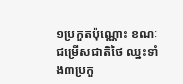១ប្រកួតប៉ុណ្ណោះ ខណៈជម្រើសជាតិថៃ ឈ្នះទាំង៣ប្រកួ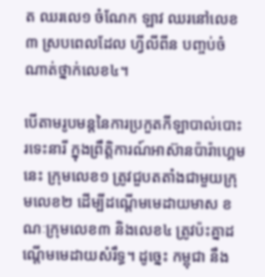ត ឈរលេ១ ចំណែក ឡាវ ឈរនៅលេខ៣ ស្របពេលដែល ហ្វីលីពីន បញ្ចប់ចំណាត់ថ្នាក់លេខ៤។

បើតាមរូបមន្តនៃការប្រកួតកីឡាបាល់បោះរទេះនារី ក្នុងព្រឹត្តិការណ៍អាស៊ានប៉ារ៉ាហ្គេម នេះ ក្រុមលេខ១ ត្រូវជួបតតាំងជាមួយក្រុមលេខ២ ដើម្បីដណ្តើមមេដាយមាស ខណៈក្រុមលេខ៣ និងលេខ៤ ត្រូវប៉ះគ្នាដណ្តើមមេដាយសំរឹទ្ធ។ ដូច្នេះ កម្ពុជា នឹង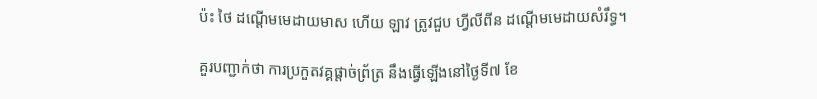ប៉ះ ថៃ ដណ្ដើមមេដាយមាស ហើយ ឡាវ ត្រូវជួប ហ្វីលីពីន ដណ្ដើមមេដាយសំរឹទ្ធ។

គួរបញ្ជាក់ថា ការប្រកួតវគ្គផ្តាច់ព្រ័ត្រ នឹងធ្វើឡើងនៅថ្ងៃទី៧ ខែ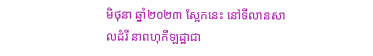មិថុនា ឆ្នាំ២០២៣ ស្អែកនេះ នៅទីលានសាលដំរី នាពហុកីឡដ្ឋាជា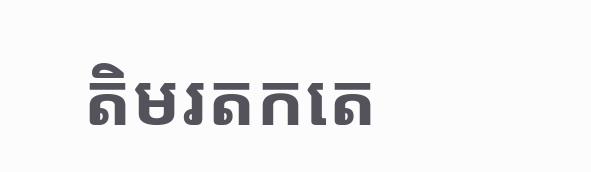តិមរតកតេ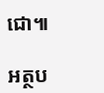ជោ៕

អត្ថប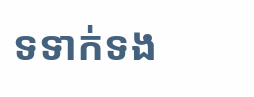ទទាក់ទង